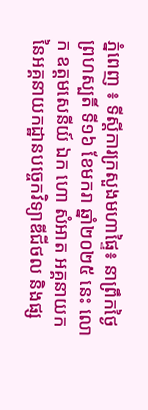ភ្នំពេញ ៖ ទីស្តីការក្រសួងមហាផ្ទៃ៖ នាព្រឹកថ្ងៃព្រហស្បតិ៍ ទី១៦ ខែមករា ឆ្នាំ២០២៥ នេះ លោក ឧត្តមសេនីយ៍ ឯក ហោ សំអាត អគ្គនាយក នៃអគ្គនាយកដ្ឋានបច្ចេកវិទ្យាឌីជីថល និងផ្ស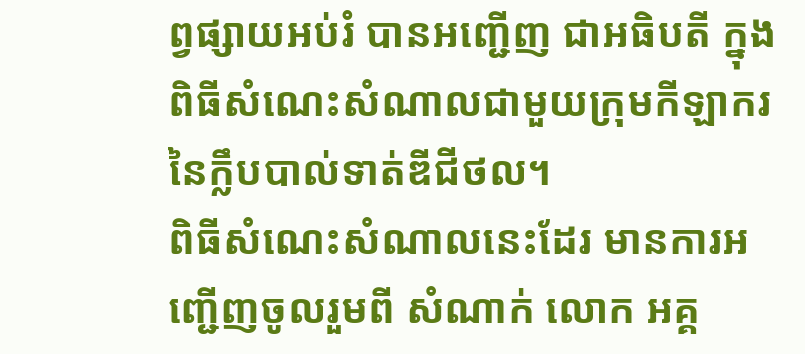ព្វផ្សាយអប់រំ បានអញ្ជើញ ជាអធិបតី ក្នុងពិធីសំណេះសំណាលជាមួយក្រុមកីឡាករនៃក្លឹបបាល់ទាត់ឌីជីថល។
ពិធីសំណេះសំណាលនេះដែរ មានការអញ្ជេីញចូលរួមពី សំណាក់ លោក អគ្គ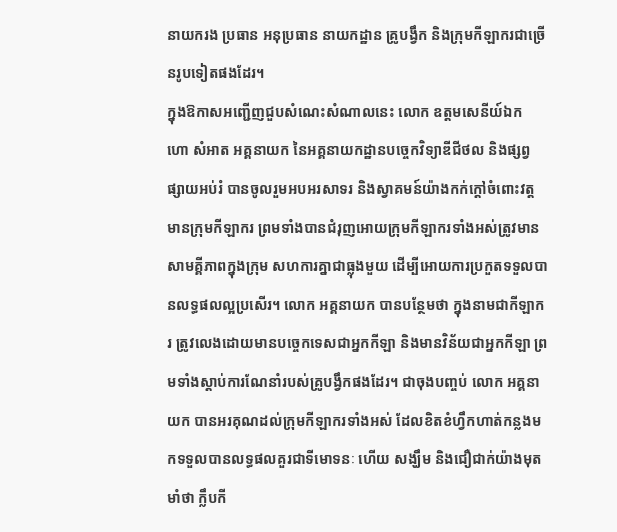នាយករង ប្រធាន អនុប្រធាន នាយកដ្ឋាន គ្រូបង្វឹក និងក្រុមកីឡាករជាច្រេីនរូបទៀតផងដែរ។
ក្នុងឱកាសអញ្ជេីញជួបសំណេះសំណាលនេះ លោក ឧត្តមសេនីយ៍ឯក ហោ សំអាត អគ្គនាយក នៃអគ្គនាយកដ្ឋានបច្ចេកវិទ្យាឌីជីថល និងផ្សព្វផ្សាយអប់រំ បានចូលរួមអបអរសាទរ និងស្វាគមន៍យ៉ាងកក់ក្តៅចំពោះវត្តមានក្រុមកីឡាករ ព្រមទាំងបានជំរុញអោយក្រុមកីឡាករទាំងអស់ត្រូវមានសាមគ្គីភាពក្នុងក្រុម សហការគ្នាជាធ្លុងមួយ ដើម្បីអោយការប្រកួតទទួលបានលទ្ធផលល្អប្រសើរ។ លោក អគ្គនាយក បានបន្ថែមថា ក្នុងនាមជាកីឡាករ ត្រូវលេងដោយមានបច្ចេកទេសជាអ្នកកីឡា និងមានវិន័យជាអ្នកកីឡា ព្រមទាំងស្តាប់ការណែនាំរបស់គ្រូបង្វឹកផងដែរ។ ជាចុងបញ្ចប់ លោក អគ្គនាយក បានអរគុណដល់ក្រុមកីឡាករទាំងអស់ ដែលខិតខំហ្វឹកហាត់កន្លងមកទទួលបានលទ្ធផលគួរជាទីមោទនៈ ហើយ សង្ឃឹម និងជឿជាក់យ៉ាងមុតមាំថា ក្លឹបកី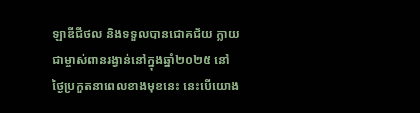ឡាឌីជីថល និងទទួលបានជោគជ័យ ក្លាយជាម្ចាស់ពានរង្វាន់នៅក្នុងឆ្នាំ២០២៥ នៅថ្ងៃប្រកួតនាពេលខាងមុខនេះ នេះបើយោង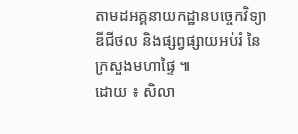តាមដអគ្គនាយកដ្ឋានបច្ចេកវិទ្យាឌីជីថល និងផ្សព្វផ្សាយអប់រំ នៃក្រសួងមហាផ្ទៃ ៕
ដោយ ៖ សិលា